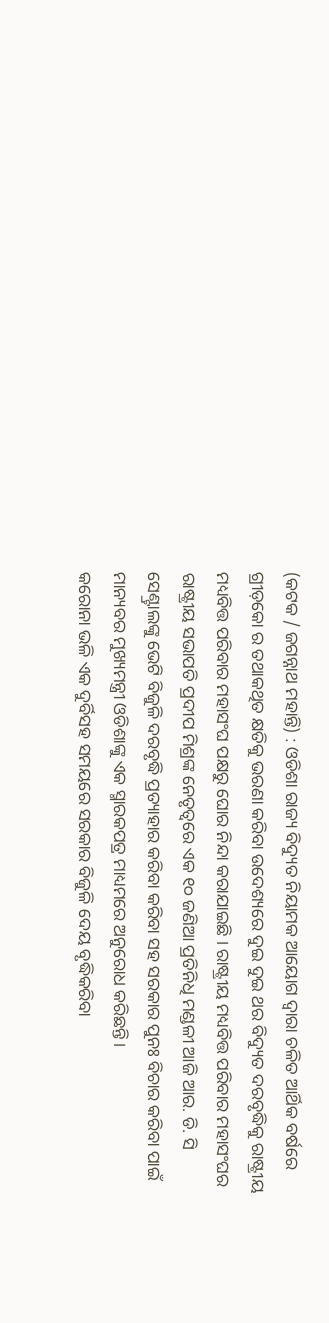(କଟକ / ଜଗନ୍ନାଥ ମହାନ୍ତି) : ଓଡିଶା ରାଜ୍ୟ ବିଦ୍ୟୁତ ନିୟାମକ ଆୟୋଗ ଦ୍ୱାରା ଚଳିତ ଆର୍ଥିକ ବର୍ଷରେ ଗ୍ରୀଡ଼କୋ ର ତଥାକଥିତ କ୍ଷତିକୁ ଭରଣା କରିବା ଉଦେଶ୍ୟରେ ଦୁଇ ଦୁଇ ଥର ବିଦ୍ୟୁତ ଦରବୃଦ୍ଧିକୁ ରାଷ୍ଟ୍ରୀୟ ମଧ୍ୟବିତ୍ତ ପରିବାର ମହାସଂଘ ପକ୍ଷରୁ ଘୋର ନିନ୍ଦା କରାଯାଇଛି । ରାଷ୍ଟ୍ରୀୟ ମଧ୍ୟବିତ୍ତ ପରିବାର ମହାସଂଘର ରାଷ୍ଟ୍ରୀୟ ସଭାପତି ପ୍ରଦୀପ ମିଶ୍ରଙ୍କ ନେତୃତ୍ୱରେ ଏକ ୧୦ ଜଣିଆ ପ୍ରତିନିଧି ମଣ୍ଡଳୀ ଆଜି ଆର. ଡି. ସି ସେଣ୍ଟ୍ରାଲଙ୍କୁ ଭେଟି ବିଜୁଳି ଦରବୃଦ୍ଧି ପ୍ରତ୍ୟାହାର କରିବା କରିବା ସହ ସରକାର ପୁନଃ ବିଚାର କରିବା ପାଇଁ ମାନ୍ୟବର ମୁଖ୍ୟମନ୍ତ୍ରୀ ଓଡିଶାଙ୍କୁ ଏକ ସ୍ମାରକପତ୍ର ମାଧ୍ୟମରେ ଅନୁରୋଧ କରିଛନ୍ତି।
କରୋନା ଭଳି ଏକ ଦୁର୍ବିସହ ସମୟରେ ସରକାର ବିଜୁଳି ଦେୟ ବୃଦ୍ଧିକରିବା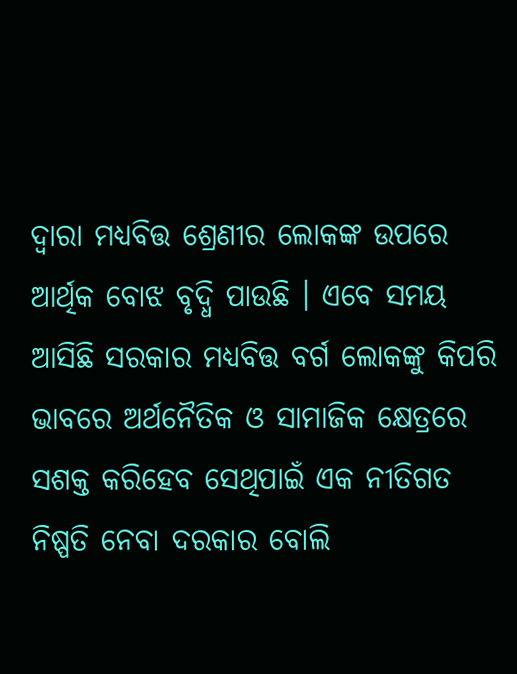ଦ୍ୱାରା ମଧ୍ୟବିତ୍ତ ଶ୍ରେଣୀର ଲୋକଙ୍କ ଉପରେ ଆର୍ଥିକ ବୋଝ ବୃଦ୍ଧି ପାଉଛି । ଏବେ ସମୟ ଆସିଛି ସରକାର ମଧ୍ୟବିତ୍ତ ବର୍ଗ ଲୋକଙ୍କୁ କିପରି ଭାବରେ ଅର୍ଥନୈତିକ ଓ ସାମାଜିକ କ୍ଷେତ୍ରରେ ସଶକ୍ତ କରିହେବ ସେଥିପାଇଁ ଏକ ନୀତିଗତ ନିଷ୍ପତି ନେବା ଦରକାର ବୋଲି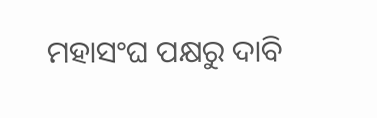ମହାସଂଘ ପକ୍ଷରୁ ଦାବି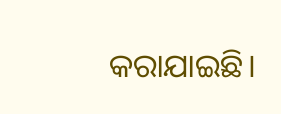କରାଯାଇଛି।